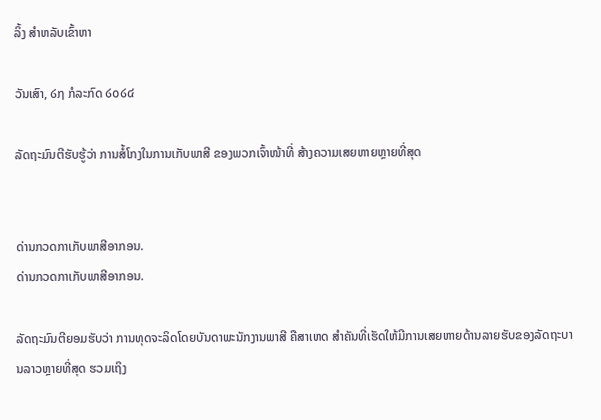ລິ້ງ ສຳຫລັບເຂົ້າຫາ

ວັນເສົາ, ໒໗ ກໍລະກົດ ໒໐໒໔

ລັດຖະມົນຕີຮັບຮູ້ວ່າ ການສໍ້ໂກງໃນການເກັບພາສີ ຂອງພວກເຈົ້າໜ້າທີ່ ສ້າງຄວາມເສຍຫາຍຫຼາຍທີ່ສຸດ


ດ່ານກວດກາເກັບພາສີອາກອນ.
ດ່ານກວດກາເກັບພາສີອາກອນ.

ລັດຖະມົນຕີຍອມຮັບວ່າ ການທຸດຈະລິດໂດຍບັນດາພະນັກງານພາສີ ຄືສາເຫດ ສຳຄັນທີ່ເຮັດໃຫ້ມີການເສຍຫາຍດ້ານລາຍຮັບຂອງລັດຖະບານລາວຫຼາຍທີ່ສຸດ ຮວມເຖິງ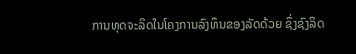ການທຸດຈະລິດໃນໂຄງການລົງທຶນຂອງລັດດ້ວຍ ຊຶ່ງຊົງລິດ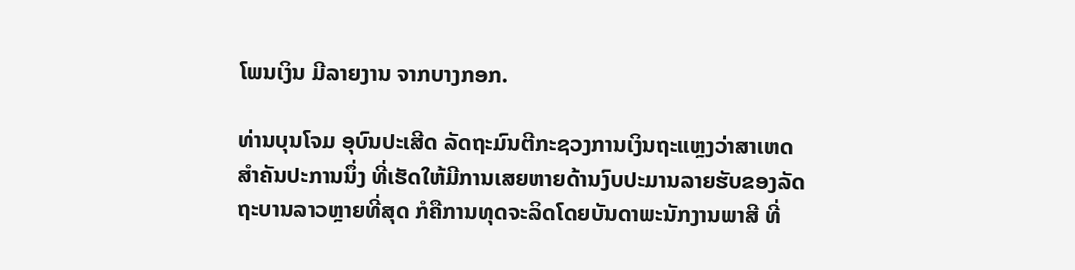ໂພນເງິນ ມີລາຍງານ ຈາກບາງກອກ.

ທ່ານບຸນໂຈມ ອຸບົນປະເສີດ ລັດຖະມົນຕີກະຊວງການເງິນຖະແຫຼງວ່າສາເຫດ ສຳຄັນປະການນຶ່ງ ທີ່ເຮັດໃຫ້ມີການເສຍຫາຍດ້ານງົບປະມານລາຍຮັບຂອງລັດ ຖະບານລາວຫຼາຍທີ່ສຸດ ກໍຄືການທຸດຈະລິດໂດຍບັນດາພະນັກງານພາສີ ທີ່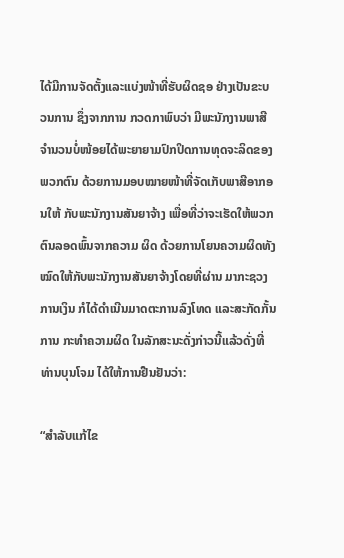ໄດ້ມີການຈັດຕັ້ງແລະແບ່ງໜ້າທີ່ຮັບຜິດຊອ ຢ່າງເປັນຂະບວນການ ຊຶ່ງຈາກການ ກວດກາພົບວ່າ ມີພະນັກງານພາສີຈຳນວນບໍ່ໜ້ອຍໄດ້ພະຍາຍາມປົກປິດການທຸດຈະລິດຂອງພວກຕົນ ດ້ວຍການມອບໝາຍໜ້າທີ່ຈັດເກັບພາສີອາກອນໃຫ້ ກັບພະນັກງານສັນຍາຈ້າງ ເພື່ອທີ່ວ່າຈະເຮັດໃຫ້ພວກຕົນລອດພົ້ນຈາກຄວາມ ຜິດ ດ້ວຍການໂຍນຄວາມຜິດທັງໝົດໃຫ້ກັບພະນັກງານສັນຍາຈ້າງໂດຍທີ່ຜ່ານ ມາກະຊວງການເງິນ ກໍໄດ້ດຳເນີນມາດຕະການລົງໂທດ ແລະສະກັດກັ້ນການ ກະທຳຄວາມຜິດ ໃນລັກສະນະດັ່ງກ່າວນີ້ແລ້ວດັ່ງທີ່ທ່ານບຸນໂຈມ ໄດ້ໃຫ້ການຢືນຢັນວ່າ:

“ສຳລັບແກ້ໄຂ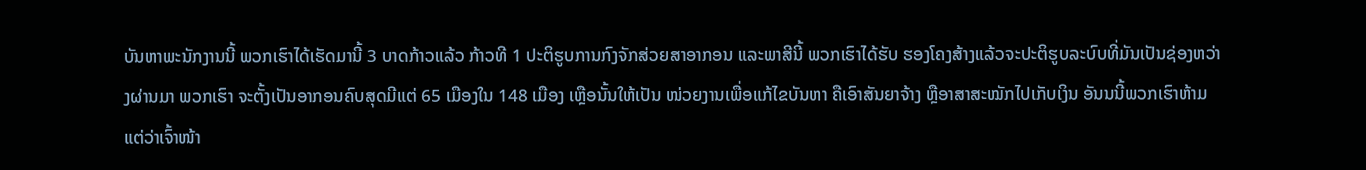ບັນຫາພະນັກງານນີ້ ພວກເຮົາໄດ້ເຮັດມານີ້ 3 ບາດກ້າວແລ້ວ ກ້າວທີ 1 ປະຕິຮູບການກົງຈັກສ່ວຍສາອາກອນ ແລະພາສີນີ້ ພວກເຮົາໄດ້ຮັບ ຮອງໂຄງສ້າງແລ້ວຈະປະຕິຮູບລະບົບທີ່ມັນເປັນຊ່ອງຫວ່າງຜ່ານມາ ພວກເຮົາ ຈະຕັ້ງເປັນອາກອນຄົບສຸດມີແຕ່ 65 ເມືອງໃນ 148 ເມືອງ ເຫຼືອນັ້ນໃຫ້ເປັນ ໜ່ວຍງານເພື່ອແກ້ໄຂບັນຫາ ຄືເອົາສັນຍາຈ້າງ ຫຼືອາສາສະໝັກໄປເກັບເງິນ ອັນນນີ້ພວກເຮົາຫ້າມແຕ່ວ່າເຈົ້າໜ້າ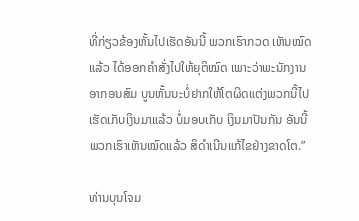ທີ່ກ່ຽວຂ້ອງຫັ້ນໄປເຮັດອັນນີ້ ພວກເຮົາກວດ ເຫັນໝົດແລ້ວ ໄດ້ອອກຄຳສັ່ງໄປໃຫ້ຍຸຕິໝົດ ເພາະວ່າພະນັກງານອາກອນສົມ ບູນຫັ້ນນະບໍ່ຢາກໃຫ້ໂຕຜິດແຕ່ງພວກນີ້ໄປເຮັດເກັບເງິນມາແລ້ວ ບໍ່ມອບເກັບ ເງິນມາປັນກັນ ອັນນີ້ພວກເຮົາເຫັນໝົດແລ້ວ ສິດຳເນີນແກ້ໄຂຢ່າງຂາດໂຕ.”

ທ່ານບຸນໂຈມ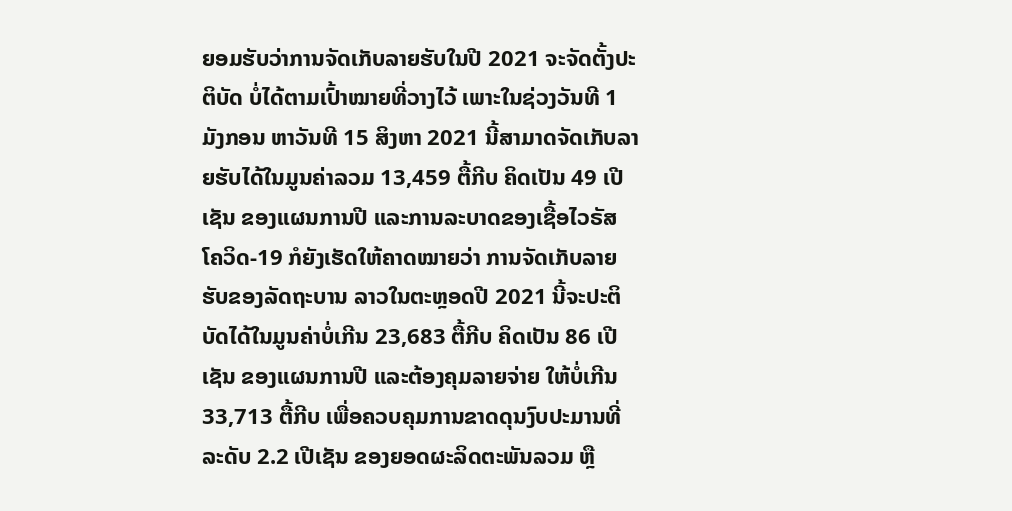ຍອມຮັບວ່າການຈັດເກັບລາຍຮັບໃນປີ 2021 ຈະຈັດຕັ້ງປະຕິບັດ ບໍ່ໄດ້ຕາມເປົ້າໝາຍທີ່ວາງໄວ້ ເພາະໃນຊ່ວງວັນທີ 1 ມັງກອນ ຫາວັນທີ 15 ສິງຫາ 2021 ນີ້ສາມາດຈັດເກັບລາຍຮັບໄດ້ໃນມູນຄ່າລວມ 13,459 ຕື້ກີບ ຄິດເປັນ 49 ເປີເຊັນ ຂອງແຜນການປີ ແລະການລະບາດຂອງເຊື້ອໄວຣັສ ໂຄວິດ-19 ກໍຍັງເຮັດໃຫ້ຄາດໝາຍວ່າ ການຈັດເກັບລາຍຮັບຂອງລັດຖະບານ ລາວໃນຕະຫຼອດປີ 2021 ນີ້ຈະປະຕິບັດໄດ້ໃນມູນຄ່າບໍ່ເກີນ 23,683 ຕື້ກີບ ຄິດເປັນ 86 ເປີເຊັນ ຂອງແຜນການປີ ແລະຕ້ອງຄຸມລາຍຈ່າຍ ໃຫ້ບໍ່ເກີນ 33,713 ຕື້ກີບ ເພື່ອຄວບຄຸມການຂາດດຸນງົບປະມານທີ່ລະດັບ 2.2 ເປີເຊັນ ຂອງຍອດຜະລິດຕະພັນລວມ ຫຼື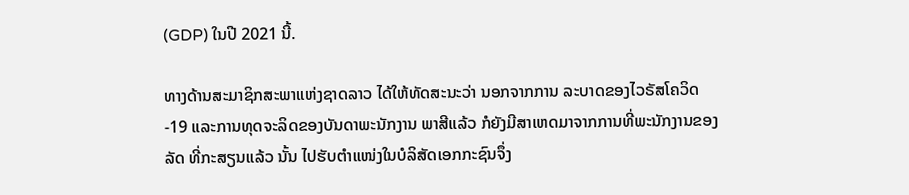(GDP) ໃນປີ 2021 ນີ້.

ທາງດ້ານສະມາຊິກສະພາແຫ່ງຊາດລາວ ໄດ້ໃຫ້ທັດສະນະວ່າ ນອກຈາກການ ລະບາດຂອງໄວຣັສໂຄວິດ-19 ແລະການທຸດຈະລິດຂອງບັນດາພະນັກງານ ພາສີແລ້ວ ກໍຍັງມີສາເຫດມາຈາກການທີ່ພະນັກງານຂອງລັດ ທີ່ກະສຽນແລ້ວ ນັ້ນ ໄປຮັບຕຳແໜ່ງໃນບໍລິສັດເອກກະຊົນຈຶ່ງ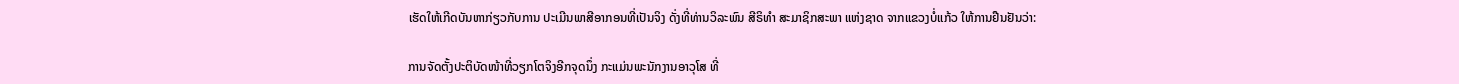ເຮັດໃຫ້ເກີດບັນຫາກ່ຽວກັບການ ປະເມີນພາສີອາກອນທີ່ເປັນຈິງ ດັ່ງທີ່ທ່ານວິລະພົນ ສີຣິທຳ ສະມາຊິກສະພາ ແຫ່ງຊາດ ຈາກແຂວງບໍ່ແກ້ວ ໃຫ້ການຢືນຢັນວ່າ:

ການຈັດຕັ້ງປະຕິບັດໜ້າທີ່ວຽກໂຕຈິງອີກຈຸດນຶ່ງ ກະແມ່ນພະນັກງານອາວຸໂສ ທີ່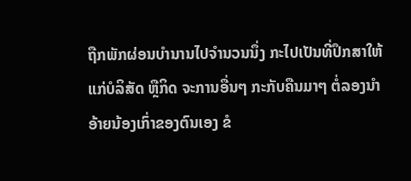ຖືກພັກຜ່ອນບຳນານໄປຈໍານວນນຶ່ງ ກະໄປເປັນທີ່ປຶກສາໃຫ້ແກ່ບໍລິສັດ ຫຼືກິດ ຈະການອື່ນໆ ກະກັບຄືນມາໆ ຕໍ່ລອງນຳອ້າຍນ້ອງເກົ່າຂອງຕົນເອງ ຂໍ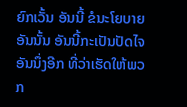ຍົກເວັ້ນ ອັນນີ້ ຂໍນະໂຍບາຍອັນນັ້ນ ອັນນີ້ກະເປັນປັດໄຈອັນນຶ່ງອີກ ທີ່ວ່າເຮັດໃຫ້ພວກ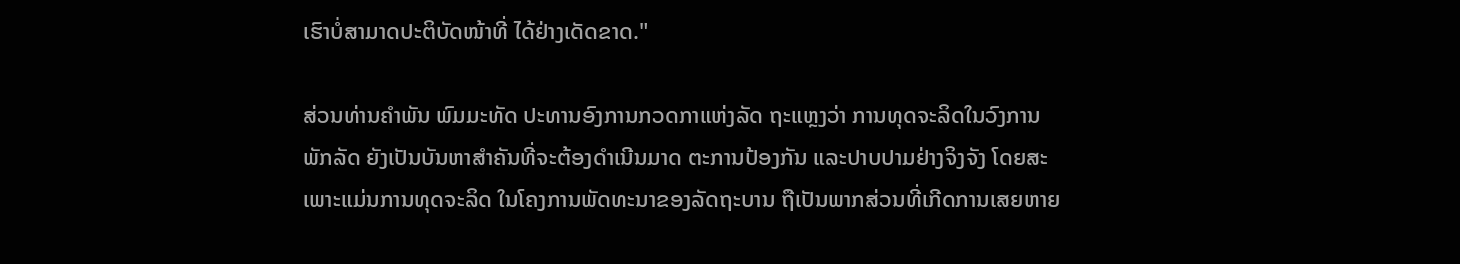ເຮົາບໍ່ສາມາດປະຕິບັດໜ້າທີ່ ໄດ້ຢ່າງເດັດຂາດ."

ສ່ວນທ່ານຄຳພັນ ພົມມະທັດ ປະທານອົງການກວດກາແຫ່ງລັດ ຖະແຫຼງວ່າ ການທຸດຈະລິດໃນວົງການພັກລັດ ຍັງເປັນບັນຫາສຳຄັນທີ່ຈະຕ້ອງດຳເນີນມາດ ຕະການປ້ອງກັນ ແລະປາບປາມຢ່າງຈິງຈັງ ໂດຍສະເພາະແມ່ນການທຸດຈະລິດ ໃນໂຄງການພັດທະນາຂອງລັດຖະບານ ຖືເປັນພາກສ່ວນທີ່ເກີດການເສຍຫາຍ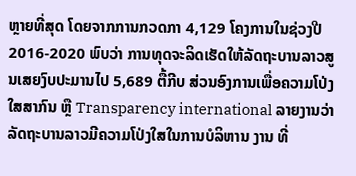ຫຼາຍທີ່ສຸດ ໂດຍຈາກການກວດກາ 4,129 ໂຄງການໃນຊ່ວງປີ 2016-2020 ພົບວ່າ ການທຸດຈະລິດເຮັດໃຫ້ລັດຖະບານລາວສູນເສຍງົບປະມານໄປ 5,689 ຕື້ກີບ ສ່ວນອົງການເພື່ອຄວາມໂປ່ງໃສສາກົນ ຫຼື Transparency international ລາຍງານວ່າ ລັດຖະບານລາວມີຄວາມໂປ່ງໃສໃນການບໍລິຫານ ງານ ທີ່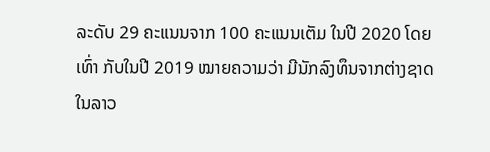ລະດັບ 29 ຄະແນນຈາກ 100 ຄະແນນເຕັມ ໃນປີ 2020 ໂດຍເທົ່າ ກັບໃນປີ 2019 ໝາຍຄວາມວ່າ ມີນັກລົງທຶນຈາກຕ່າງຊາດໃນລາວ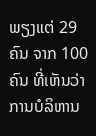ພຽງແຕ່ 29 ຄົນ ຈາກ 100 ຄົນ ທີ່ເຫັນວ່າ ການບໍລິຫານ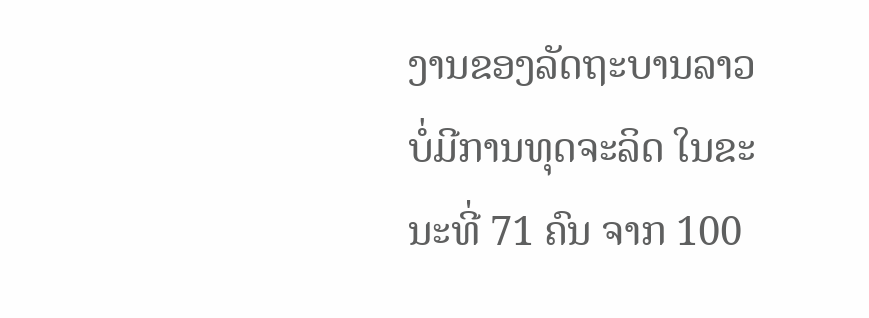ງານຂອງລັດຖະບານລາວ ບໍ່ມີການທຸດຈະລິດ ໃນຂະນະທີ່ 71 ຄົນ ຈາກ 100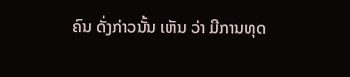ຄົນ ດັ່ງກ່າວນັ້ນ ເຫັນ ວ່າ ມີການທຸດ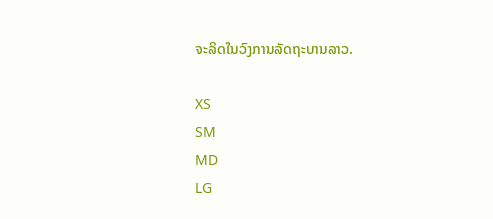ຈະລິດໃນວົງການລັດຖະບານລາວ.

XS
SM
MD
LG